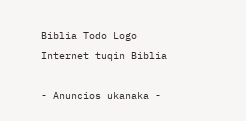Biblia Todo Logo
Internet tuqin Biblia

- Anuncios ukanaka -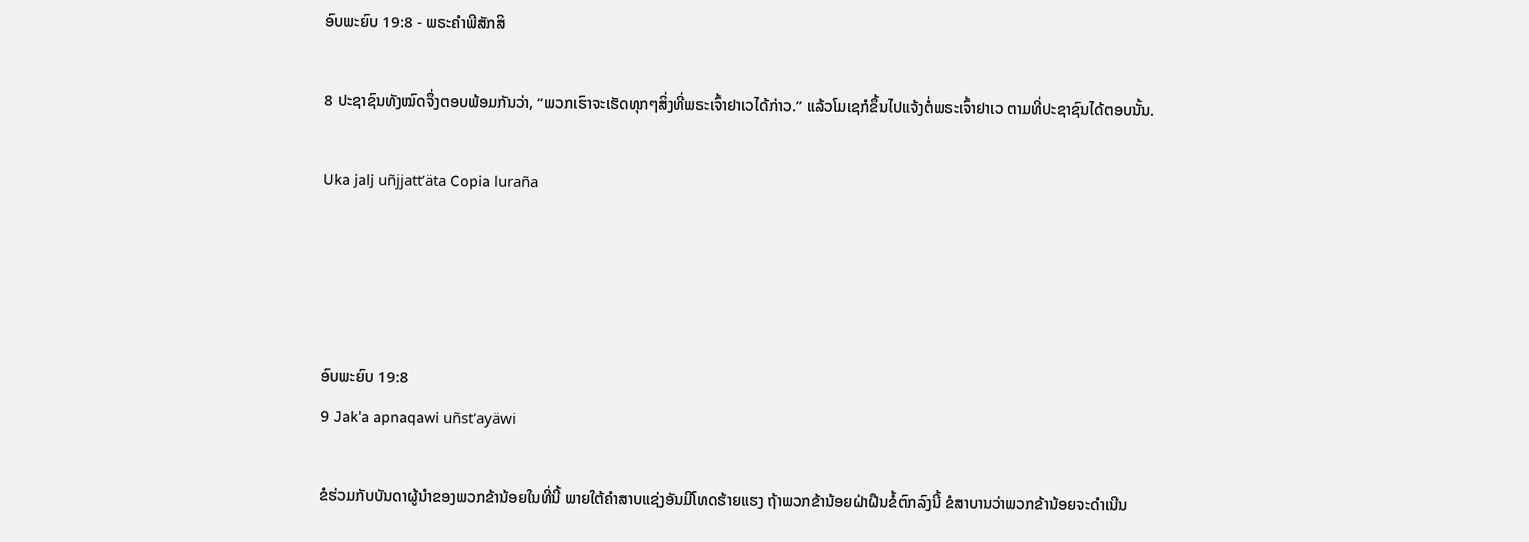ອົບພະຍົບ 19:8 - ພຣະຄຳພີສັກສິ

8 ປະຊາຊົນທັງໝົດຈຶ່ງຕອບພ້ອມກັນວ່າ, “ພວກເຮົາຈະເຮັດທຸກໆສິ່ງທີ່ພຣະເຈົ້າຢາເວໄດ້ກ່າວ.” ແລ້ວໂມເຊກໍຂຶ້ນໄປແຈ້ງຕໍ່ພຣະເຈົ້າຢາເວ ຕາມທີ່ປະຊາຊົນໄດ້ຕອບນັ້ນ.

Uka jalj uñjjattʼäta Copia luraña




ອົບພະຍົບ 19:8
9 Jak'a apnaqawi uñst'ayäwi

ຂໍຮ່ວມກັບບັນດາຜູ້ນຳຂອງພວກຂ້ານ້ອຍໃນທີ່ນີ້ ພາຍໃຕ້ຄຳສາບແຊ່ງອັນມີໂທດຮ້າຍແຮງ ຖ້າພວກຂ້ານ້ອຍຝ່າຝືນຂໍ້ຕົກລົງນີ້ ຂໍສາບານວ່າພວກຂ້ານ້ອຍຈະດຳເນີນ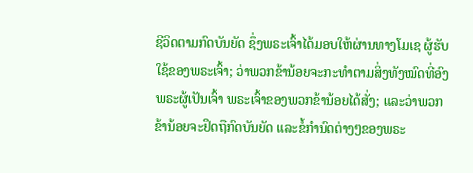ຊີວິດຕາມກົດບັນຍັດ ຊຶ່ງພຣະເຈົ້າໄດ້ມອບໃຫ້ຜ່ານທາງໂມເຊ ຜູ້ຮັບໃຊ້ຂອງພຣະເຈົ້າ; ວ່າພວກຂ້ານ້ອຍຈະກະທຳຕາມສິ່ງທັງໝົດທີ່ອົງພຣະຜູ້ເປັນເຈົ້າ ພຣະເຈົ້າຂອງພວກຂ້ານ້ອຍໄດ້ສັ່ງ; ແລະວ່າພວກຂ້ານ້ອຍຈະຢຶດຖືກົດບັນຍັດ ແລະຂໍ້ກຳນົດຕ່າງໆຂອງພຣະ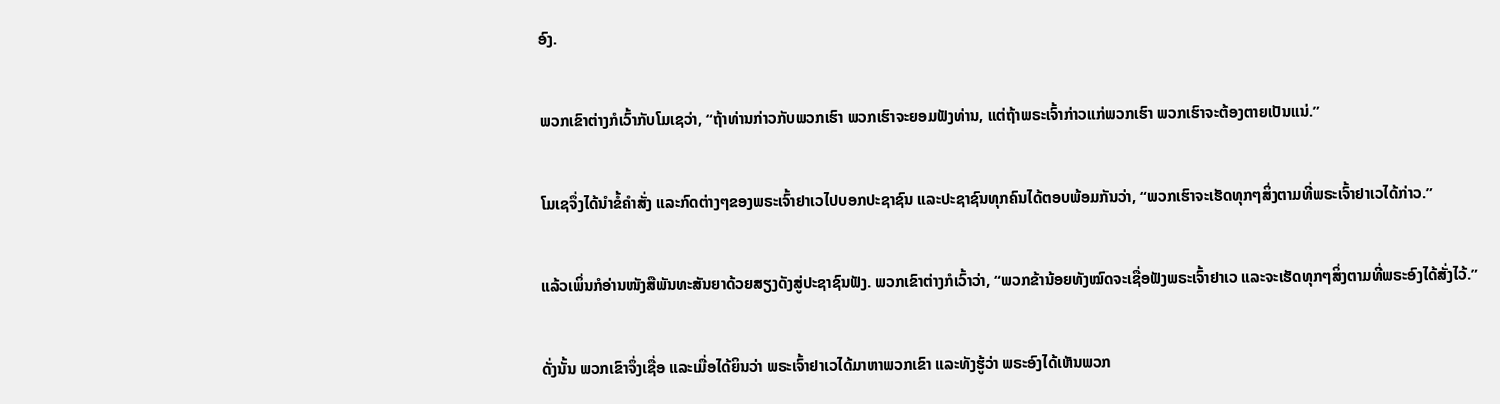ອົງ.


ພວກເຂົາຕ່າງກໍເວົ້າກັບໂມເຊວ່າ, “ຖ້າທ່ານກ່າວກັບພວກເຮົາ ພວກເຮົາຈະຍອມຟັງທ່ານ, ແຕ່ຖ້າພຣະເຈົ້າກ່າວແກ່ພວກເຮົາ ພວກເຮົາຈະຕ້ອງຕາຍເປັນແນ່.”


ໂມເຊຈຶ່ງໄດ້ນຳຂໍ້ຄຳສັ່ງ ແລະກົດຕ່າງໆຂອງພຣະເຈົ້າຢາເວໄປບອກປະຊາຊົນ ແລະປະຊາຊົນທຸກຄົນໄດ້ຕອບພ້ອມກັນວ່າ, “ພວກເຮົາຈະເຮັດທຸກໆສິ່ງຕາມທີ່ພຣະເຈົ້າຢາເວໄດ້ກ່າວ.”


ແລ້ວເພິ່ນກໍອ່ານໜັງສືພັນທະສັນຍາດ້ວຍສຽງດັງສູ່ປະຊາຊົນຟັງ. ພວກເຂົາຕ່າງກໍເວົ້າວ່າ, “ພວກຂ້ານ້ອຍທັງໝົດຈະເຊື່ອຟັງພຣະເຈົ້າຢາເວ ແລະຈະເຮັດທຸກໆສິ່ງຕາມທີ່ພຣະອົງໄດ້ສັ່ງໄວ້.”


ດັ່ງນັ້ນ ພວກເຂົາຈຶ່ງເຊື່ອ ແລະເມື່ອໄດ້ຍິນວ່າ ພຣະເຈົ້າຢາເວໄດ້ມາຫາພວກເຂົາ ແລະທັງຮູ້ວ່າ ພຣະອົງໄດ້ເຫັນພວກ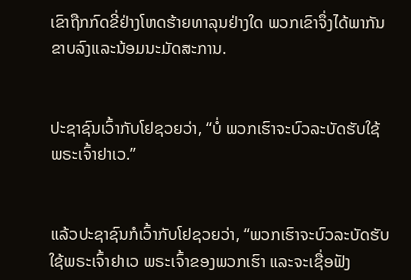ເຂົາຖືກກົດຂີ່ຢ່າງໂຫດຮ້າຍທາລຸນຢ່າງໃດ ພວກເຂົາຈຶ່ງໄດ້ພາກັນຂາບລົງແລະນ້ອມນະມັດສະການ.


ປະຊາຊົນເວົ້າກັບໂຢຊວຍວ່າ, “ບໍ່ ພວກເຮົາຈະບົວລະບັດຮັບໃຊ້ພຣະເຈົ້າຢາເວ.”


ແລ້ວປະຊາຊົນກໍເວົ້າກັບໂຢຊວຍວ່າ, “ພວກເຮົາຈະບົວລະບັດຮັບໃຊ້ພຣະເຈົ້າຢາເວ ພຣະເຈົ້າຂອງພວກເຮົາ ແລະຈະເຊື່ອຟັງ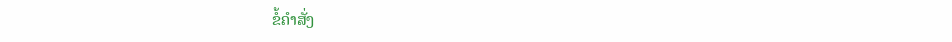ຂໍ້ຄຳສັ່ງ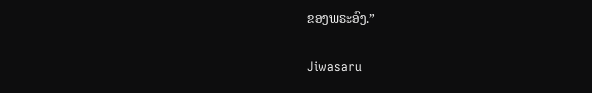ຂອງພຣະອົງ.”


Jiwasaru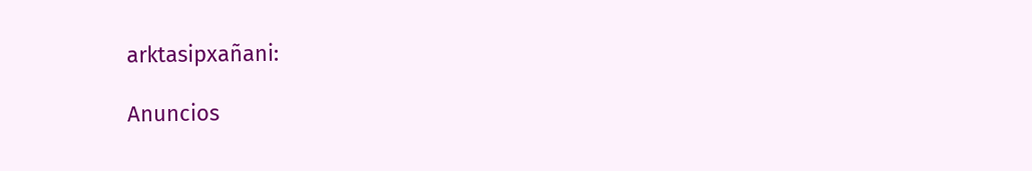arktasipxañani:

Anuncios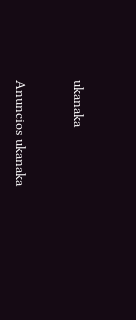ukanaka


Anuncios ukanaka